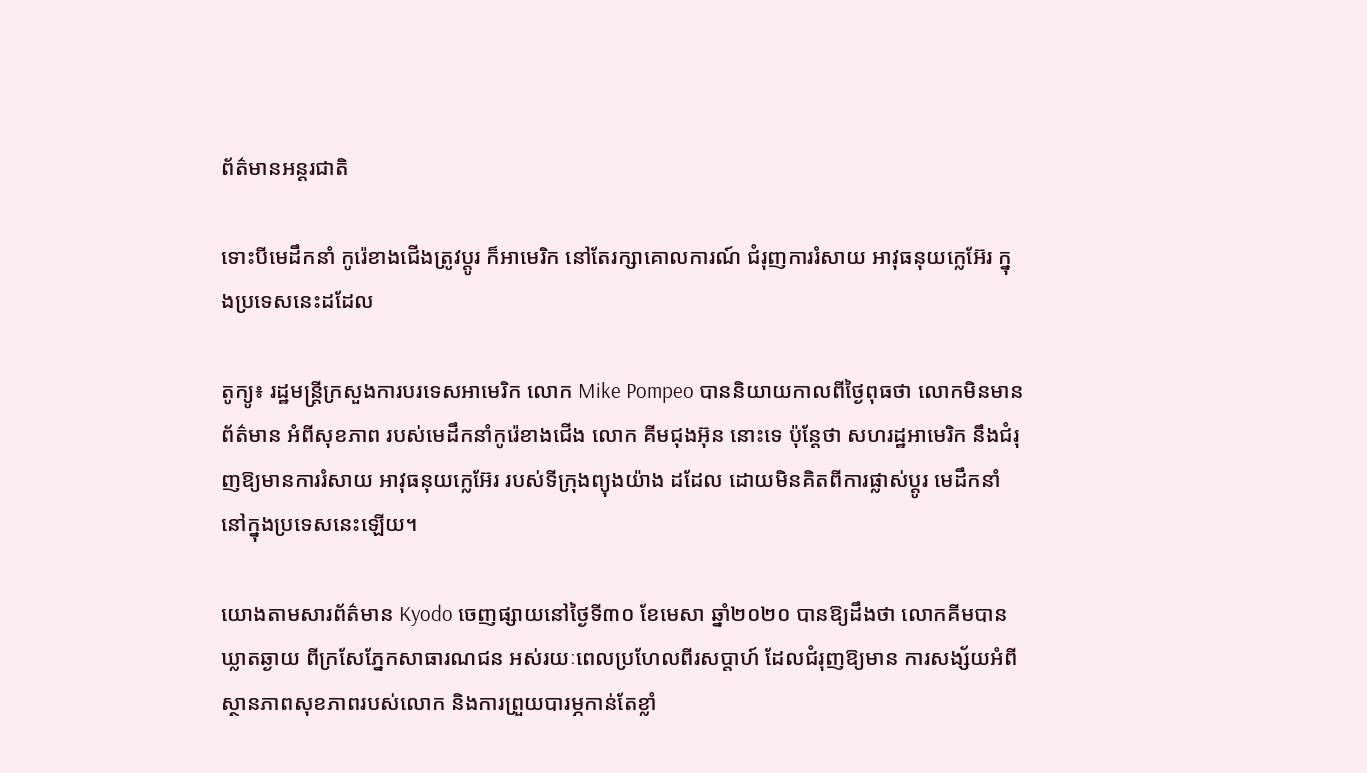ព័ត៌មានអន្តរជាតិ

ទោះបីមេដឹកនាំ កូរ៉េខាងជើងត្រូវប្តូរ ក៏អាមេរិក នៅតែរក្សាគោលការណ៍ ជំរុញការរំសាយ អាវុធនុយក្លេអ៊ែរ ក្នុងប្រទេសនេះដដែល

តូក្យូ៖ រដ្ឋមន្រ្តីក្រសួងការបរទេសអាមេរិក លោក Mike Pompeo បាននិយាយកាលពីថ្ងៃពុធថា លោកមិនមានព័ត៌មាន អំពីសុខភាព របស់មេដឹកនាំកូរ៉េខាងជើង លោក គីមជុងអ៊ុន នោះទេ ប៉ុន្តែថា សហរដ្ឋអាមេរិក នឹងជំរុញឱ្យមានការរំសាយ អាវុធនុយក្លេអ៊ែរ របស់ទីក្រុងព្យុងយ៉ាង ដដែល ដោយមិនគិតពីការផ្លាស់ប្តូរ មេដឹកនាំ នៅក្នុងប្រទេសនេះឡើយ។

យោងតាមសារព័ត៌មាន Kyodo ចេញផ្សាយនៅថ្ងៃទី៣០ ខែមេសា ឆ្នាំ២០២០ បានឱ្យដឹងថា លោកគីមបានឃ្លាតឆ្ងាយ ពីក្រសែភ្នែកសាធារណជន អស់រយៈពេលប្រហែលពីរសប្តាហ៍ ដែលជំរុញឱ្យមាន ការសង្ស័យអំពី ស្ថានភាពសុខភាពរបស់លោក និងការព្រួយបារម្ភកាន់តែខ្លាំ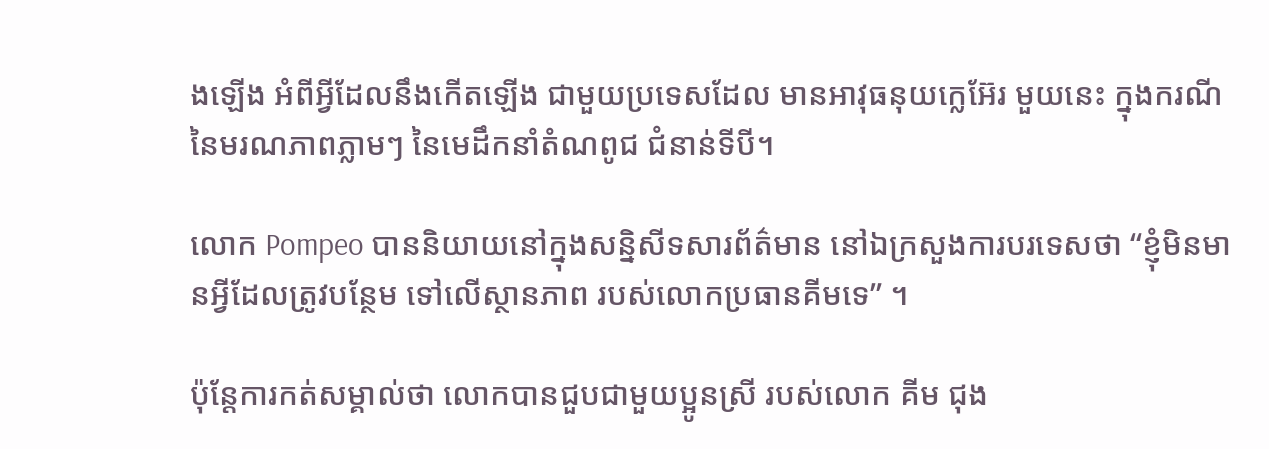ងឡើង អំពីអ្វីដែលនឹងកើតឡើង ជាមួយប្រទេសដែល មានអាវុធនុយក្លេអ៊ែរ មួយនេះ ក្នុងករណីនៃមរណភាពភ្លាមៗ នៃមេដឹកនាំតំណពូជ ជំនាន់ទីបី។

លោក Pompeo បាននិយាយនៅក្នុងសន្និសីទសារព័ត៌មាន នៅឯក្រសួងការបរទេសថា “ខ្ញុំមិនមានអ្វីដែលត្រូវបន្ថែម ទៅលើស្ថានភាព របស់លោកប្រធានគីមទេ” ។

ប៉ុន្តែការកត់សម្គាល់ថា លោកបានជួបជាមួយប្អូនស្រី របស់លោក គីម ជុង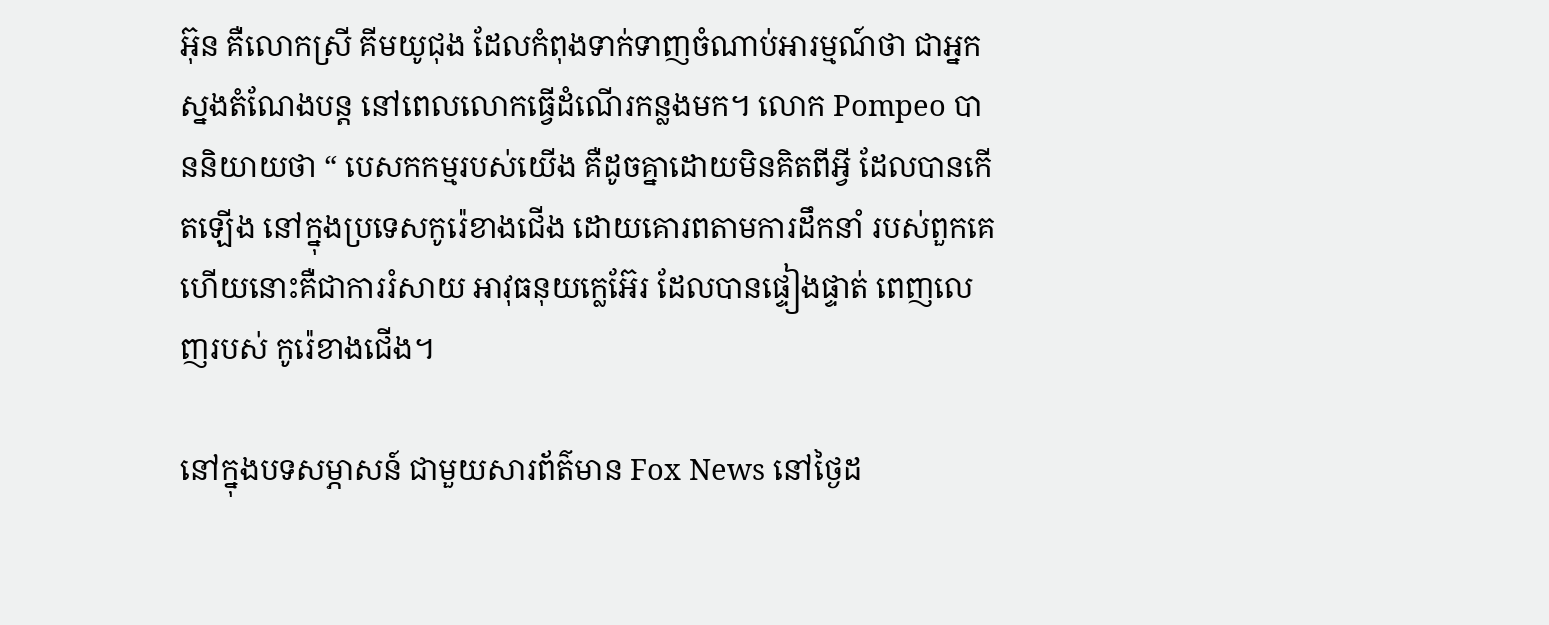អ៊ុន គឺលោកស្រី គីមយូជុង ដែលកំពុងទាក់ទាញចំណាប់អារម្មណ៍ថា ជាអ្នកស្នងតំណែងបន្ត នៅពេលលោកធ្វើដំណើរកន្លងមក។ លោក Pompeo បាននិយាយថា “ បេសកកម្មរបស់យើង គឺដូចគ្នាដោយមិនគិតពីអ្វី ដែលបានកើតឡើង នៅក្នុងប្រទេសកូរ៉េខាងជើង ដោយគោរពតាមការដឹកនាំ របស់ពួកគេ ហើយនោះគឺជាការរំសាយ អាវុធនុយក្លេអ៊ែរ ដែលបានផ្ទៀងផ្ទាត់ ពេញលេញរបស់ កូរ៉េខាងជើង។

នៅក្នុងបទសម្ភាសន៍ ជាមួយសារព័ត៌មាន Fox News នៅថ្ងៃដ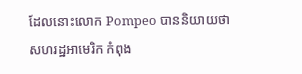ដែលនោះលោក Pompeo បាននិយាយថា សហរដ្ឋអាមេរិក កំពុង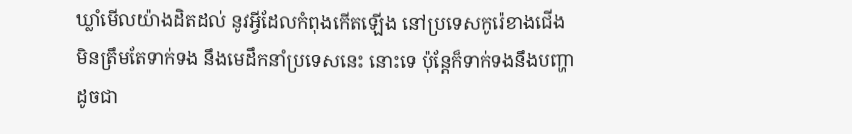ឃ្លាំមើលយ៉ាងដិតដល់ នូវអ្វីដែលកំពុងកើតឡើង នៅប្រទេសកូរ៉េខាងជើង មិនត្រឹមតែទាក់ទង នឹងមេដឹកនាំប្រទេសនេះ នោះទេ ប៉ុន្តែក៏ទាក់ទងនឹងបញ្ហា ដូចជា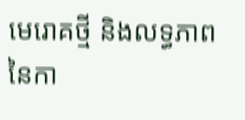មេរោគថ្មី និងលទ្ធភាព នៃកា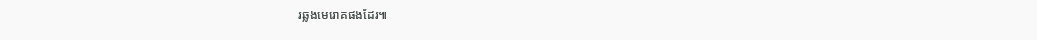រឆ្លងមេរោគផងដែរ៕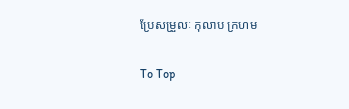ប្រែសម្រួលៈ កុលាប ក្រហម

To Top